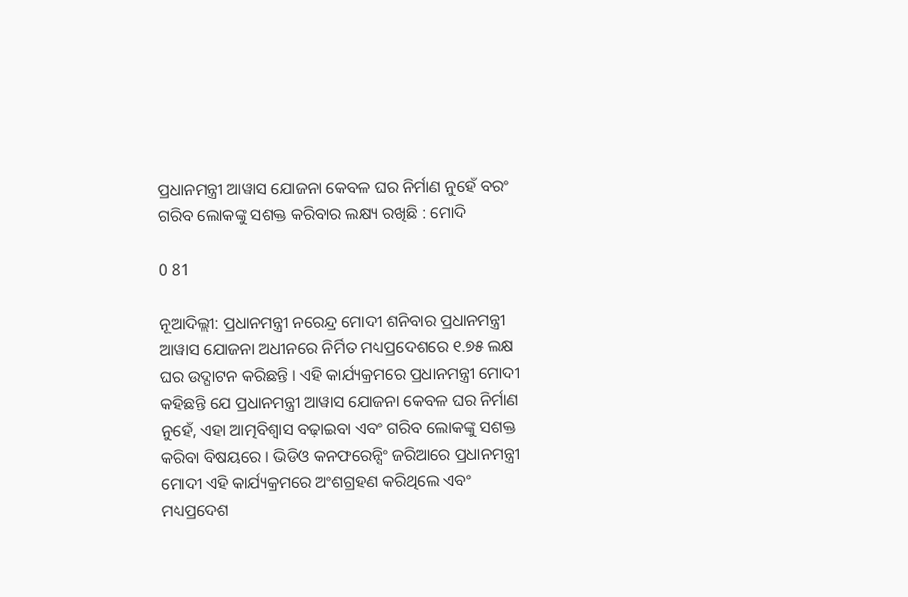ପ୍ରଧାନମନ୍ତ୍ରୀ ଆୱାସ ଯୋଜନା କେବଳ ଘର ନିର୍ମାଣ ନୁହେଁ ବରଂ ଗରିବ ଲୋକଙ୍କୁ ସଶକ୍ତ କରିବାର ଲକ୍ଷ୍ୟ ରଖିଛି : ମୋଦି

0 81

ନୂଆଦିଲ୍ଲୀ: ପ୍ରଧାନମନ୍ତ୍ରୀ ନରେନ୍ଦ୍ର ମୋଦୀ ଶନିବାର ପ୍ରଧାନମନ୍ତ୍ରୀ ଆୱାସ ଯୋଜନା ଅଧୀନରେ ନିର୍ମିତ ମଧ୍ୟପ୍ରଦେଶରେ ୧.୭୫ ଲକ୍ଷ ଘର ଉଦ୍ଘାଟନ କରିଛନ୍ତି । ଏହି କାର୍ଯ୍ୟକ୍ରମରେ ପ୍ରଧାନମନ୍ତ୍ରୀ ମୋଦୀ କହିଛନ୍ତି ଯେ ପ୍ରଧାନମନ୍ତ୍ରୀ ଆୱାସ ଯୋଜନା କେବଳ ଘର ନିର୍ମାଣ ନୁହେଁ, ଏହା ଆତ୍ମବିଶ୍ୱାସ ବଢ଼ାଇବା ଏବଂ ଗରିବ ଲୋକଙ୍କୁ ସଶକ୍ତ କରିବା ବିଷୟରେ । ଭିଡିଓ କନଫରେନ୍ସିଂ ଜରିଆରେ ପ୍ରଧାନମନ୍ତ୍ରୀ ମୋଦୀ ଏହି କାର୍ଯ୍ୟକ୍ରମରେ ଅଂଶଗ୍ରହଣ କରିଥିଲେ ଏବଂ ମଧ୍ୟପ୍ରଦେଶ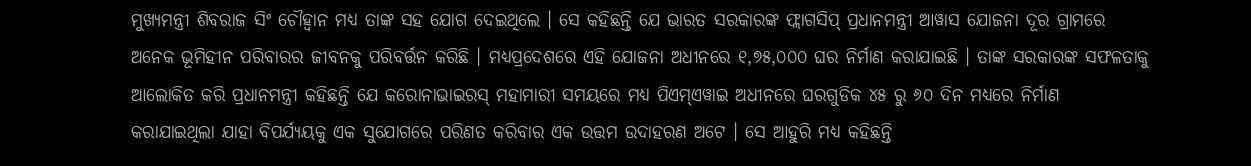ମୁଖ୍ୟମନ୍ତ୍ରୀ ଶିବରାଜ ସିଂ ଚୌହ୍ୱାନ ମଧ୍ୟ ତାଙ୍କ ସହ ଯୋଗ ଦେଇଥିଲେ । ସେ କହିଛନ୍ତି ଯେ ଭାରତ ସରକାରଙ୍କ ଫ୍ଲାଗସିପ୍ ପ୍ରଧାନମନ୍ତ୍ରୀ ଆୱାସ ଯୋଜନା ଦୂର ଗ୍ରାମରେ ଅନେକ ଭୂମିହୀନ ପରିବାରର ଜୀବନକୁ ପରିବର୍ତ୍ତନ କରିଛି । ମଧ୍ୟପ୍ରଦେଶରେ ଏହି ଯୋଜନା ଅଧୀନରେ ୧,୭୫,୦୦୦ ଘର ନିର୍ମାଣ କରାଯାଇଛି । ତାଙ୍କ ସରକାରଙ୍କ ସଫଳତାକୁ ଆଲୋକିତ କରି ପ୍ରଧାନମନ୍ତ୍ରୀ କହିଛନ୍ତି ଯେ କରୋନାଭାଇରସ୍ ମହାମାରୀ ସମୟରେ ମଧ୍ୟ ପିଏମ୍ଏୱାଇ ଅଧୀନରେ ଘରଗୁଡିକ ୪୫ ରୁ ୬୦ ଦିନ ମଧ୍ୟରେ ନିର୍ମାଣ କରାଯାଇଥିଲା ଯାହା ବିପର୍ଯ୍ୟୟକୁ ଏକ ସୁଯୋଗରେ ପରିଣତ କରିବାର ଏକ ଉତ୍ତମ ଉଦାହରଣ ଅଟେ । ସେ ଆହୁରି ମଧ୍ୟ କହିଛନ୍ତି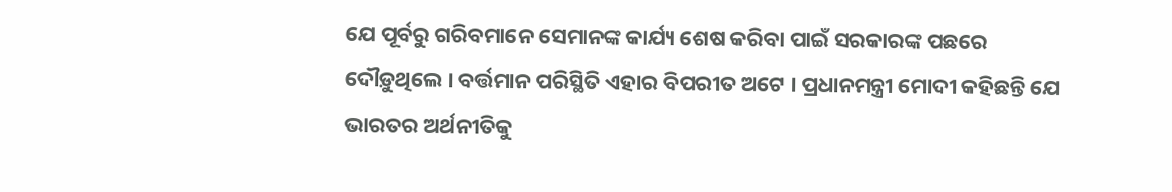ଯେ ପୂର୍ବରୁ ଗରିବମାନେ ସେମାନଙ୍କ କାର୍ଯ୍ୟ ଶେଷ କରିବା ପାଇଁ ସରକାରଙ୍କ ପଛରେ ଦୌଡ଼ୁଥିଲେ । ବର୍ତ୍ତମାନ ପରିସ୍ଥିତି ଏହାର ବିପରୀତ ଅଟେ । ପ୍ରଧାନମନ୍ତ୍ରୀ ମୋଦୀ କହିଛନ୍ତି ଯେ ଭାରତର ଅର୍ଥନୀତିକୁ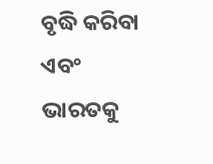ବୃଦ୍ଧି କରିବା ଏବଂ ଭାରତକୁ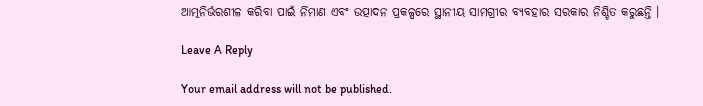ଆତ୍ମନିର୍ଭରଶୀଳ କରିବା ପାଇଁ ର୍ନିମାଣ ଏବଂ ଉତ୍ପାଦନ ପ୍ରକଳ୍ପରେ ସ୍ଥାନୀୟ ସାମଗ୍ରୀର ବ୍ୟବହାର ସରକାର ନିଶ୍ଚିତ କରୁଛନ୍ତି ।

Leave A Reply

Your email address will not be published.